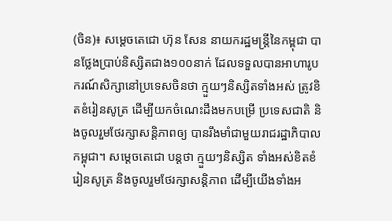(ចិន)៖ សម្ដេចតេជោ ហ៊ុន សែន នាយករដ្ឋមន្រ្តីនៃកម្ពុជា បានថ្លែងប្រាប់និស្សិតជាង១០០នាក់ ដែលទទួលបានអាហារូបករណ៍សិក្សានៅប្រទេសចិនថា ក្មួយៗនិស្សិតទាំងអស់ ត្រូវខិតខំរៀនសូត្រ ដើម្បីយកចំណេះដឹងមកបម្រើ ប្រទេសជាតិ និងចូលរួមថែរក្សាសន្តិភាពឲ្យ បានរឹងមាំជាមួយរាជរដ្ឋាភិបាលកម្ពុជា។ សម្តេចតេជោ បន្តថា ក្មួយៗនិស្សិត ទាំងអស់ខិតខំរៀនសូត្រ និងចូលរួមថែរក្សាសន្តិភាព ដើម្បីយើងទាំងអ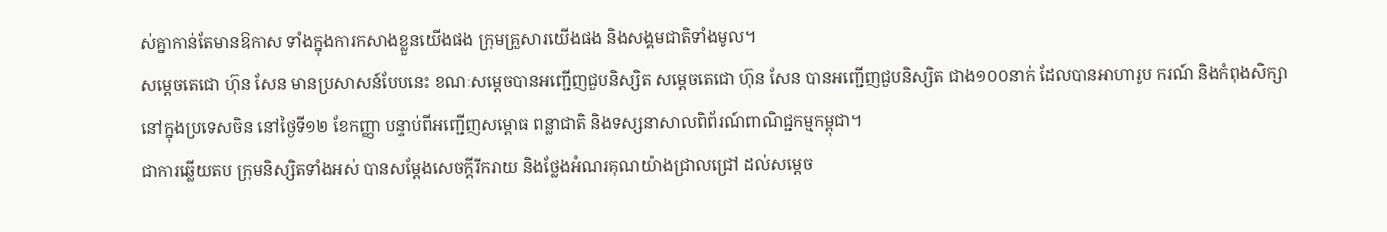ស់គ្នាកាន់តែមានឱកាស ទាំងក្នុងការកសាងខ្លួនយើងផង ក្រុមគ្រួសារយើងផង និងសង្គមជាតិទាំងមូល។
សម្តេចតេជោ ហ៊ុន សែន មានប្រសាសន៍បែបនេះ ខណៈសម្តេចបានអញ្ជើញជួបនិស្សិត សម្តេចតេជោ ហ៊ុន សែន បានអញ្ជើញជួបនិស្សិត ជាង១០០នាក់ ដែលបានអាហារូប ករណ៍ និងកំពុងសិក្សានៅក្នុងប្រទេសចិន នៅថ្ងៃទី១២ ខែកញ្ញា បន្ទាប់ពីអញ្ជើញសម្ពោធ ពន្លាជាតិ និងទស្សនាសាលពិព័រណ៍ពាណិជ្ជកម្មកម្ពុជា។
ជាការឆ្លើយតប ក្រុមនិស្សិតទាំងអស់ បានសម្តែងសេចក្តីរីករាយ និងថ្លែងអំណរគុណយ៉ាងជ្រាលជ្រៅ ដល់សម្តេច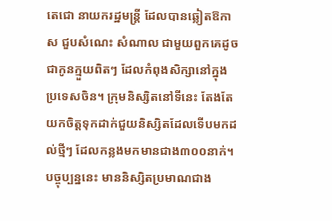តេជោ នាយករដ្ឋមន្រ្តី ដែលបានឆ្លៀតឱកាស ជួបសំណេះ សំណាល ជាមួយពួកគេដូចជាកូនក្មួយពិតៗ ដែលកំពុងសិក្សានៅក្នុងប្រទេសចិន។ ក្រុមនិស្សិតនៅទីនេះ តែងតែយកចិត្តទុកដាក់ជួយនិស្សិតដែលទើបមកដល់ថ្មីៗ ដែលកន្លងមកមានជាង៣០០នាក់។ បច្ចុប្បន្ននេះ មាននិស្សិតប្រមាណជាង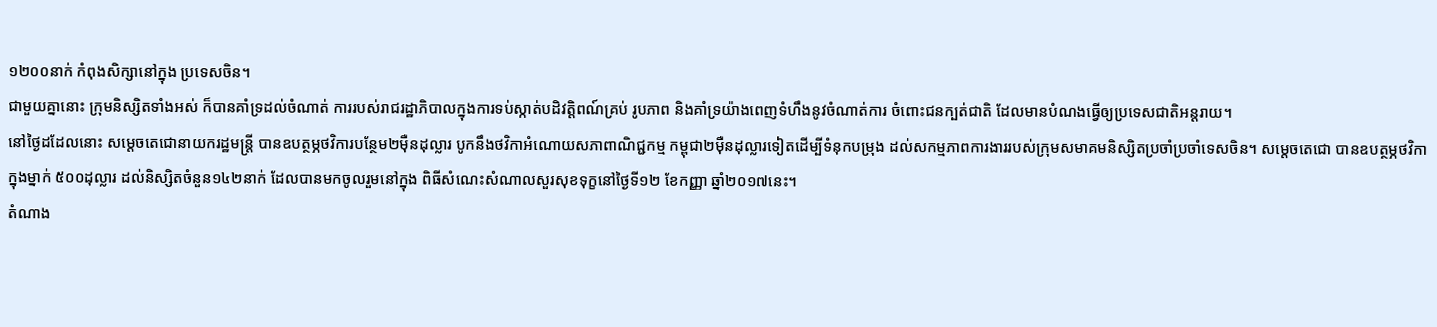១២០០នាក់ កំពុងសិក្សានៅក្នុង ប្រទេសចិន។
ជាមួយគ្នានោះ ក្រុមនិស្សិតទាំងអស់ ក៏បានគាំទ្រដល់ចំណាត់ ការរបស់រាជរដ្ឋាភិបាលក្នុងការទប់ស្កាត់បដិវត្តិពណ៍គ្រប់ រូបភាព និងគាំទ្រយ៉ាងពេញទំហឹងនូវចំណាត់ការ ចំពោះជនក្បត់ជាតិ ដែលមានបំណងធ្វើឲ្យប្រទេសជាតិអន្តរាយ។
នៅថ្ងៃដដែលនោះ សម្តេចតេជោនាយករដ្ឋមន្រ្តី បានឧបត្ថម្ភថវិការបន្ថែម២ម៉ឺនដុល្លារ បូកនឹងថវិកាអំណោយសភាពាណិជ្ជកម្ម កម្ពុជា២ម៉ឺនដុល្លារទៀតដើម្បីទំនុកបម្រុង ដល់សកម្មភាពការងាររបស់ក្រុមសមាគមនិស្សិតប្រចាំប្រចាំទេសចិន។ សម្តេចតេជោ បានឧបត្ថម្ភថវិកាក្នុងម្នាក់ ៥០០ដុល្លារ ដល់និស្សិតចំនួន១៤២នាក់ ដែលបានមកចូលរួមនៅក្នុង ពិធីសំណេះសំណាលសួរសុខទុក្ខនៅថ្ងៃទី១២ ខែកញ្ញា ឆ្នាំ២០១៧នេះ។
តំណាង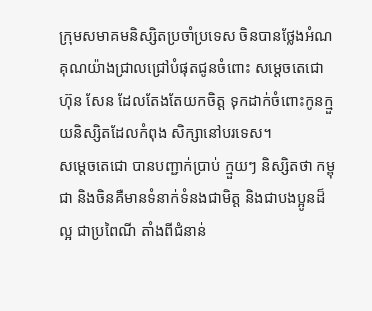ក្រុមសមាគមនិស្សិតប្រចាំប្រទេស ចិនបានថ្លែងអំណគុណយ៉ាងជ្រាលជ្រៅបំផុតជូនចំពោះ សម្តេចតេជោ ហ៊ុន សែន ដែលតែងតែយកចិត្ត ទុកដាក់ចំពោះកូនក្មួយនិស្សិតដែលកំពុង សិក្សានៅបរទេស។
សម្តេចតេជោ បានបញ្ជាក់ប្រាប់ ក្មួយៗ និស្សិតថា កម្ពុជា និងចិនគឺមានទំនាក់ទំនងជាមិត្ត និងជាបងប្អូនដ៏ល្អ ជាប្រពៃណី តាំងពីជំនាន់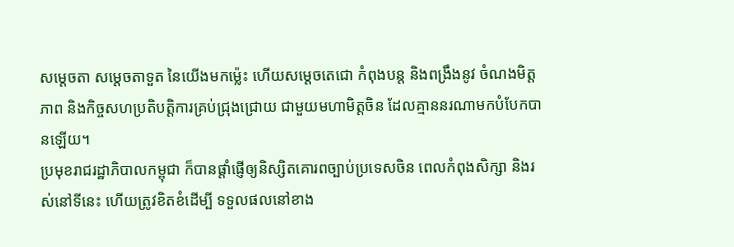សម្តេចតា សម្តេចតាទួត នៃយើងមកម៉្លេះ ហើយសម្តេចតេជោ កំពុងបន្ត និងពង្រឹងនូវ ចំណងមិត្តភាព និងកិច្ចសហប្រតិបត្តិការគ្រប់ជ្រុងជ្រោយ ជាមួយមហាមិត្តចិន ដែលគ្មាននរណាមកបំបែកបានឡើយ។
ប្រមុខរាជរដ្ឋាភិបាលកម្ពុជា ក៏បានផ្តាំផ្ញើឲ្យនិស្សិតគោរពច្បាប់ប្រទេសចិន ពេលកំពុងសិក្សា និងរស់នៅទីនេះ ហើយត្រូវខិតខំដើម្បី ទទួលផលនៅខាង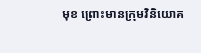មុខ ព្រោះមានក្រុមវិនិយោគ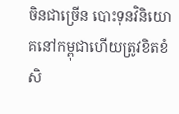ចិនជាច្រើន បោះទុនវិនិយោគនៅកម្ពុជាហើយត្រូវខិតខំ សិ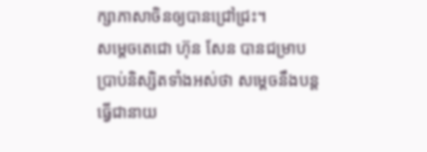ក្សាភាសាចិនឲ្យបានជ្រៅជ្រះ។
សម្តេចតេជោ ហ៊ុន សែន បានជម្រាបប្រាប់និស្សិតទាំងអស់ថា សម្តេចនឹងបន្ត ធ្វើជានាយ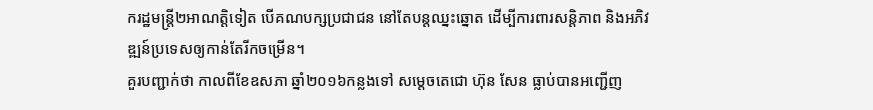ករដ្ឋមន្រ្តី២អាណត្តិទៀត បើគណបក្សប្រជាជន នៅតែបន្តឈ្នះឆ្នោត ដើម្បីការពារសន្តិភាព និងអភិវឌ្ឍន៍ប្រទេសឲ្យកាន់តែរីកចម្រើន។
គួរបញ្ជាក់ថា កាលពីខែឧសភា ឆ្នាំ២០១៦កន្លងទៅ សម្តេចតេជោ ហ៊ុន សែន ធ្លាប់បានអញ្ជើញ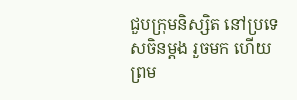ជួបក្រុមនិស្សិត នៅប្រទេសចិនម្តង រួចមក ហើយព្រម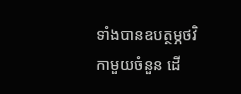ទាំងបានឧបត្ថម្ភថវិកាមួយចំនួន ដើ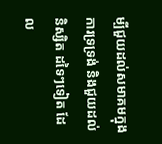ម្បីជួយដល់សមាគមក្នុងការទ្រទ្រង់ និងជួយដល់និស្សិត ដទៃៗទៀត ដែល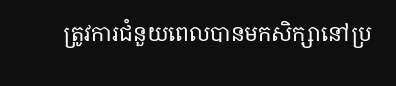ត្រូវការជំនួយពេលបានមកសិក្សានៅប្រ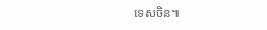ទេសចិន៕